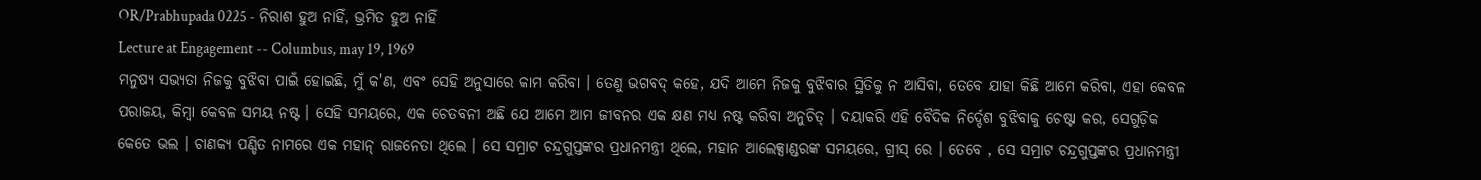OR/Prabhupada 0225 - ନିରାଶ ହୁଅ ନାହିଁ, ଭ୍ରମିତ ହୁଅ ନାହିଁ
Lecture at Engagement -- Columbus, may 19, 1969
ମନୁଷ୍ୟ ସଭ୍ୟତା ନିଜକୁ ବୁଝିବା ପାଇଁ ହୋଇଛି, ମୁଁ କ'ଣ, ଏବଂ ସେହି ଅନୁସାରେ କାମ କରିବା । ତେଣୁ ଭଗବଦ୍ କହେ, ଯଦି ଆମେ ନିଜକୁ ବୁଝିବାର ସ୍ଥିତିକୁ ନ ଆସିବା, ତେବେ ଯାହା କିଛି ଆମେ କରିବା, ଏହା କେବଳ ପରାଜୟ, କିମ୍ଵା କେବଳ ସମୟ ନଷ୍ଟ । ସେହି ସମୟରେ, ଏକ ଚେତବନୀ ଅଛି ଯେ ଆମେ ଆମ ଜୀବନର ଏକ କ୍ଷଣ ମଧ୍ୟ ନଷ୍ଟ କରିବା ଅନୁଚିତ୍ । ଦୟାକରି ଏହି ବୈଦିକ ନିର୍ଦ୍ଦେଶ ବୁଝିବାକୁ ଚେଷ୍ଟା କର, ସେଗୁଡ଼ିକ କେତେ ଭଲ । ଚାଣକ୍ୟ ପଣ୍ଡିତ ନାମରେ ଏକ ମହାନ୍ ରାଜନେତା ଥିଲେ । ସେ ସମ୍ରାଟ ଚନ୍ଦ୍ରଗୁପ୍ତଙ୍କର ପ୍ରଧାନମନ୍ତ୍ରୀ ଥିଲେ, ମହାନ ଆଲେକ୍ସାଣ୍ଡରଙ୍କ ସମୟରେ, ଗ୍ରୀସ୍ ରେ । ତେବେ , ସେ ସମ୍ରାଟ ଚନ୍ଦ୍ରଗୁପ୍ତଙ୍କର ପ୍ରଧାନମନ୍ତ୍ରୀ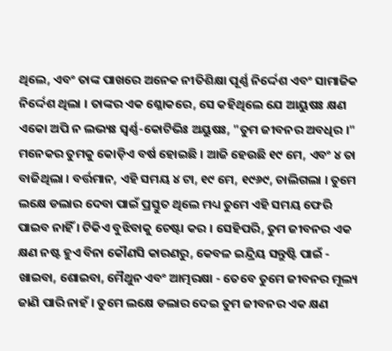ଥିଲେ, ଏବଂ ତାଙ୍କ ପାଖରେ ଅନେକ ନୀତିଶିକ୍ଷା ପୂର୍ଣ୍ଣ ନିର୍ଦ୍ଦେଶ ଏବଂ ସାମାଜିକ ନିର୍ଦ୍ଦେଶ ଥିଲା । ତାଙ୍କର ଏକ ଶ୍ଳୋକରେ, ସେ କହିଥିଲେ ଯେ ଆୟୁଷଃ କ୍ଷଣ ଏକୋ ଅପି ନ ଲଭ୍ୟଃ ସ୍ଵର୍ଣ୍ଣ-କୋଟିଭିଃ ଅୟୁଷଃ, "ତୁମ ଜୀବନର ଅବଧିର ।" ମନେକର ତୁମକୁ କୋଡ଼ିଏ ବର୍ଷ ହୋଇଛି । ଆଜି ହେଉଛି ୧୯ ମେ, ଏବଂ ୪ ତା ବାଜିଥିଲା । ବର୍ତ୍ତମାନ, ଏହି ସମୟ ୪ ଟା, ୧୯ ମେ, ୧୯୬୯, ଚାଲିଗଲା । ତୁମେ ଲକ୍ଷେ ଡଲାର ଦେବା ପାଇଁ ପ୍ରସ୍ତୁତ ଥିଲେ ମଧ୍ୟ ତୁମେ ଏହି ସମୟ ଫେରି ପାଇବ ନାହିଁ । ଟିକିଏ ବୁଝିବାକୁ ଚେଷ୍ଟା କର । ସେହିପରି, ତୁମ ଜୀବନର ଏକ କ୍ଷଣ ନଷ୍ଟ ହୁଏ ବିନା କୌଣସି କାରଣରୁ, କେବଳ ଇନ୍ଦ୍ରିୟ ସନ୍ତୁଷ୍ଟି ପାଇଁ - ଖାଇବା, ଶୋଇବା, ମୈଥୁନ ଏବଂ ଆତ୍ମରକ୍ଷା - ତେବେ ତୁମେ ଜୀବନର ମୂଲ୍ୟ ଜାଣି ପାରି ନାହଁ । ତୁମେ ଲକ୍ଷେ ଡଲାର ଦେଇ ତୁମ ଜୀବନର ଏକ କ୍ଷଣ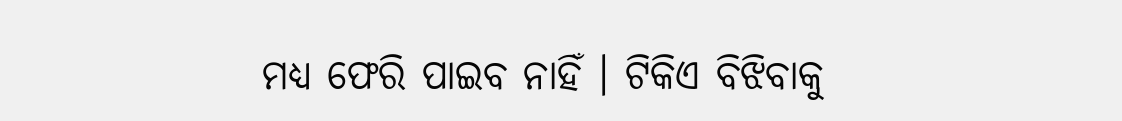ମଧ୍ୟ ଫେରି ପାଇବ ନାହିଁ । ଟିକିଏ ବିଝିବାକୁ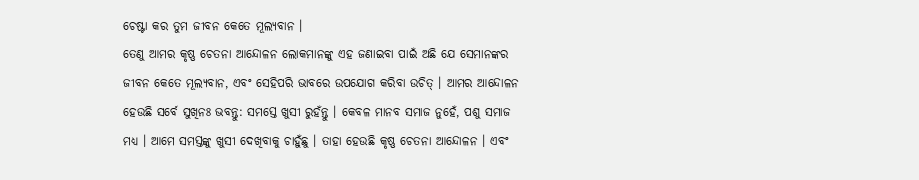ଚେଷ୍ଟା କର ତୁମ ଜୀବନ କେତେ ମୂଲ୍ୟବାନ ।
ତେଣୁ ଆମର କୃଷ୍ଣ ଚେତନା ଆନ୍ଦୋଳନ ଲୋକମାନଙ୍କୁ ଏହ ଜଣାଇବା ପାଇଁ ଅଛି ଯେ ସେମାନଙ୍କର ଜୀବନ କେତେ ମୂଲ୍ୟବାନ, ଏବଂ ସେହିପରି ଭାବରେ ଉପଯୋଗ କରିବା ଉଚିତ୍ । ଆମର ଆନ୍ଦୋଳନ ହେଉଛି ସର୍ବେ ସୁଖିନଃ ଭବନ୍ତୁ: ସମସ୍ତେ ଖୁସୀ ରୁହଁନ୍ତୁ । କେବଳ ମାନବ ସମାଜ ନୁହେଁ, ପଶୁ ସମାଜ ମଧ୍ୟ । ଆମେ ସମସ୍ତଙ୍କୁ ଖୁସୀ ଦେଖିବାକୁ ଚାହୁଁଛୁ । ତାହା ହେଉଛି କୃଷ୍ଣ ଚେତନା ଆନ୍ଦୋଳନ । ଏବଂ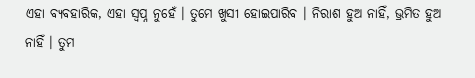ଏହା ବ୍ୟବହାରିକ, ଏହା ସ୍ଵପ୍ନ ନୁହେଁ । ତୁମେ ଖୁସୀ ହୋଇପାରିବ । ନିରାଶ ହୁଅ ନାହିଁ, ଭ୍ରମିତ ହୁଅ ନାହିଁ । ତୁମ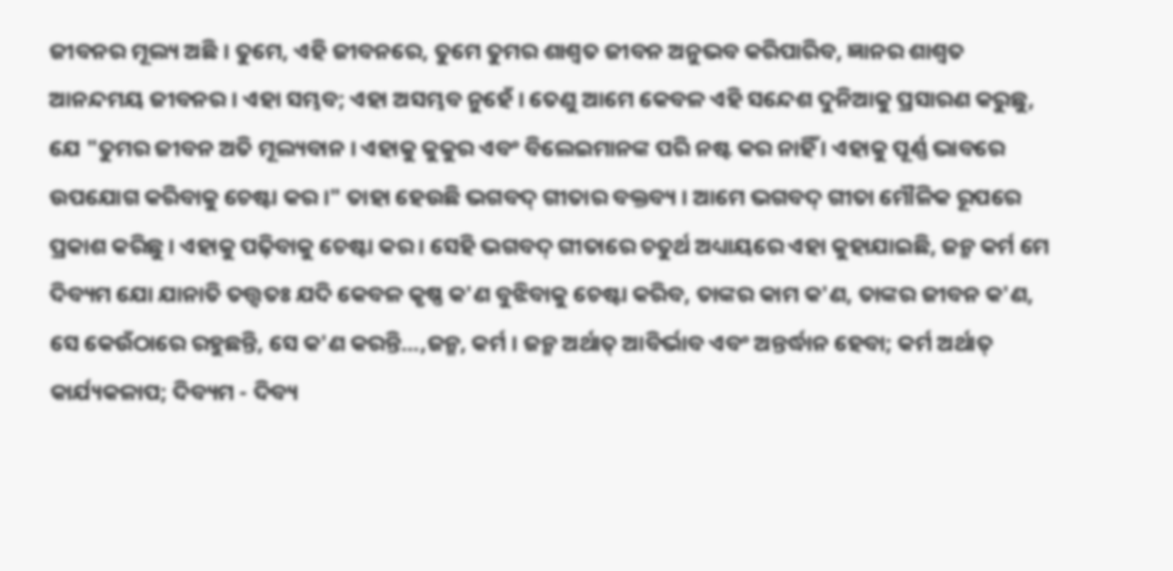ଜୀବନର ମୂଲ୍ୟ ଅଛି । ତୁମେ, ଏହି ଜୀବନରେ, ତୁମେ ତୁମର ଶାଶ୍ଵତ ଜୀବନ ଅନୁଭବ କରିପାରିବ, ଜ୍ଞାନର ଶାଶ୍ଵତ ଆନନ୍ଦମୟ ଜୀବନର । ଏହା ସମ୍ଭବ; ଏହା ଅସମ୍ଭବ ନୁହେଁ । ତେଣୁ ଆମେ କେବଳ ଏହି ସନ୍ଦେଶ ଦୁନିଆକୁ ପ୍ରସାରଣ କରୁଛୁ, ଯେ "ତୁମର ଜୀବନ ଅତି ମୂଲ୍ୟବାନ । ଏହାକୁ କୁକୁର ଏବଂ ବିଲେଇମାନଙ୍କ ପରି ନଷ୍ଟ କର ନାହିଁ । ଏହାକୁ ପୂର୍ଣ୍ଣ ଭାବରେ ଉପଯୋଗ କରିବାକୁ ଚେଷ୍ଟା କର ।" ତାହା ହେଉଛି ଭଗବଦ୍ ଗୀତାର ବକ୍ତବ୍ୟ । ଆମେ ଭଗବଦ୍ ଗୀତା ମୌଳିକ ରୂପରେ ପ୍ରକାଶ କରିଛୁ । ଏହାକୁ ପଢ଼ିବାକୁ ଚେଷ୍ଟା କର । ସେହି ଭଗବଦ୍ ଗୀତାରେ ଚତୁର୍ଥ ଅଧ୍ୟାୟରେ ଏହା କୁହାଯାଇଛି, ଜନ୍ମ କର୍ମ ମେ ଦିବ୍ୟମ ଯୋ ଯାନାତି ତତ୍ତ୍ଵତଃ ଯଦି କେବଳ କୃଷ୍ଣ କ'ଣ ବୁଝିବାକୁ ଚେଷ୍ଟା କରିବ, ତାଙ୍କର କାମ କ'ଣ, ତାଙ୍କର ଜୀବନ କ'ଣ, ସେ କେଉଁଠାରେ ରହୁଛନ୍ତି, ସେ କ'ଣ କରନ୍ତି...,ଜନ୍ମ, କର୍ମ । ଜନ୍ମ ଅର୍ଥାତ୍ ଆବିର୍ଭାବ ଏବଂ ଅନ୍ତର୍ଦ୍ଧାନ ହେବା; କର୍ମ ଅର୍ଥାତ୍ କାର୍ଯ୍ୟକଳାପ; ଦିବ୍ୟମ - ଦିବ୍ୟ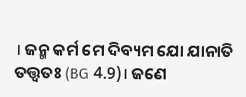। ଜନ୍ମ କର୍ମ ମେ ଦିବ୍ୟମ ଯୋ ଯାନାତି ତତ୍ତ୍ଵତଃ (BG 4.9)। ଜଣେ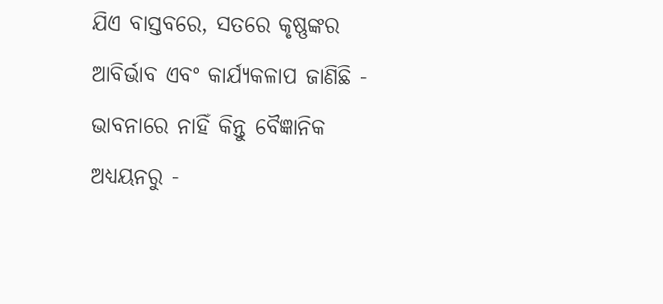ଯିଏ ବାସ୍ତବରେ, ସତରେ କୃଷ୍ଣଙ୍କର ଆବିର୍ଭାବ ଏବଂ କାର୍ଯ୍ୟକଳାପ ଜାଣିଛି - ଭାବନାରେ ନାହିଁ କିନ୍ତୁ ବୈଜ୍ଞାନିକ ଅଧ୍ୟୟନରୁ -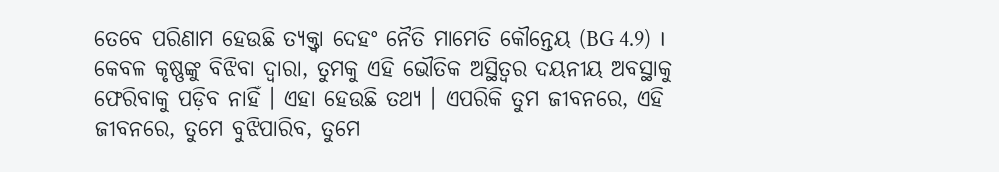ତେବେ ପରିଣାମ ହେଉଛି ତ୍ୟକ୍ତ୍ଵା ଦେହଂ ନୈତି ମାମେତି କୌନ୍ତେୟ (BG 4.9) । କେବଳ କୃଷ୍ଣଙ୍କୁ ବିଝିବା ଦ୍ଵାରା, ତୁମକୁ ଏହି ଭୌତିକ ଅସ୍ଥିତ୍ଵର ଦୟନୀୟ ଅବସ୍ଥାକୁ ଫେରିବାକୁ ପଡ଼ିବ ନାହିଁ । ଏହା ହେଉଛି ତଥ୍ୟ । ଏପରିକି ତୁମ ଜୀବନରେ, ଏହି ଜୀବନରେ, ତୁମେ ବୁଝିପାରିବ, ତୁମେ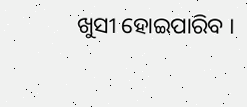ଖୁସୀ ହୋଇପାରିବ ।